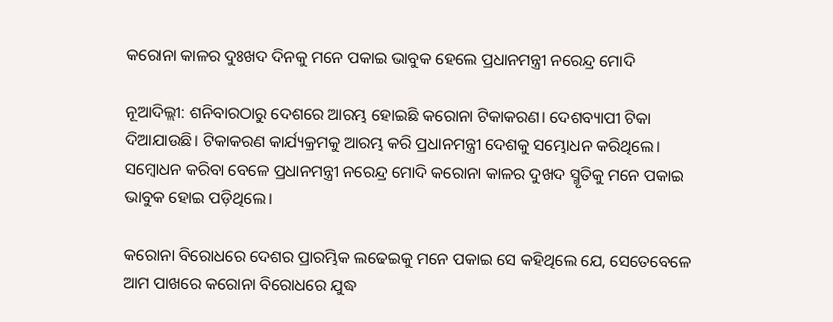କରୋନା କାଳର ଦୁଃଖଦ ଦିନକୁ ମନେ ପକାଇ ଭାବୁକ ହେଲେ ପ୍ରଧାନମନ୍ତ୍ରୀ ନରେନ୍ଦ୍ର ମୋଦି

ନୂଆଦିଲ୍ଲୀ: ଶନିବାରଠାରୁ ଦେଶରେ ଆରମ୍ଭ ହୋଇଛି କରୋନା ଟିକାକରଣ। ଦେଶବ୍ୟାପୀ ଟିକା ଦିଆଯାଉଛି। ଟିକାକରଣ କାର୍ଯ୍ୟକ୍ରମକୁ ଆରମ୍ଭ କରି ପ୍ରଧାନମନ୍ତ୍ରୀ ଦେଶକୁ ସମ୍ଭୋଧନ କରିଥିଲେ। ସମ୍ବୋଧନ କରିବା ବେଳେ ପ୍ରଧାନମନ୍ତ୍ରୀ ନରେନ୍ଦ୍ର ମୋଦି କରୋନା କାଳର ଦୁଖଦ ସ୍ମୃତିକୁ ମନେ ପକାଇ ଭାବୁକ ହୋଇ ପଡ଼ିଥିଲେ।

କରୋନା ବିରୋଧରେ ଦେଶର ପ୍ରାରମ୍ଭିକ ଲଢେଇକୁ ମନେ ପକାଇ ସେ କହିଥିଲେ ଯେ, ସେତେବେଳେ ଆମ ପାଖରେ କରୋନା ବିରୋଧରେ ଯୁଦ୍ଧ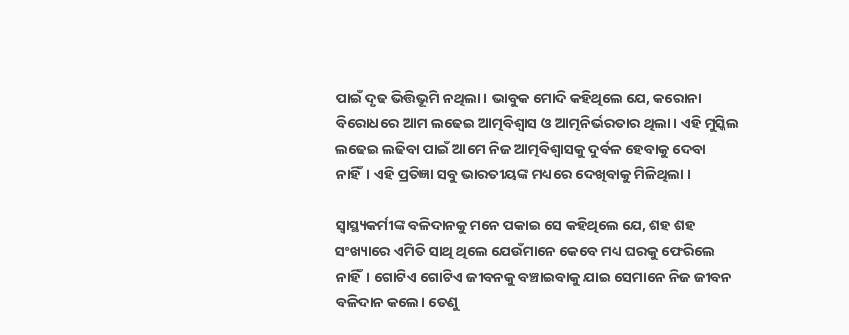ପାଇଁ ଦୃଢ ଭିତ୍ତିଭୂମି ନଥିଲା। ଭାବୁକ ମୋଦି କହିଥିଲେ ଯେ, କରୋନା ବିରୋଧରେ ଆମ ଲଢେଇ ଆତ୍ମବିଶ୍ୱାସ ଓ ଆତ୍ମନିର୍ଭରତାର ଥିଲା। ଏହି ମୁସ୍କିଲ ଲଢେଇ ଲଢିବା ପାଇଁ ଆମେ ନିଜ ଆତ୍ମବିଶ୍ୱାସକୁ ଦୁର୍ବଳ ହେବାକୁ ଦେବା ନାହିଁ। ଏହି ପ୍ରତିଜ୍ଞା ସବୁ ଭାରତୀୟଙ୍କ ମଧ୍ୟରେ ଦେଖିବାକୁ ମିଳିଥିଲା ।

ସ୍ୱାସ୍ଥ୍ୟକର୍ମୀଙ୍କ ବଳିଦାନକୁ ମନେ ପକାଇ ସେ କହିଥିଲେ ଯେ, ଶହ ଶହ ସଂଖ୍ୟାରେ ଏମିତି ସାଥି ଥିଲେ ଯେଉଁମାନେ କେବେ ମଧ୍ୟ ଘରକୁ ଫେରିଲେ ନାହିଁ। ଗୋଟିଏ ଗୋଟିଏ ଜୀବନକୁ ବଞ୍ଚାଇବାକୁ ଯାଇ ସେମାନେ ନିଜ ଜୀବନ ବଳିଦାନ କଲେ। ତେଣୁ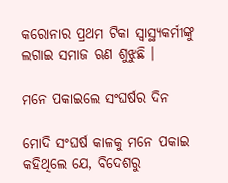କରୋନାର ପ୍ରଥମ ଟିକା ସ୍ୱାସ୍ଥ୍ୟକର୍ମୀଙ୍କୁ ଲଗାଇ ସମାଜ ଋଣ ଶୁଝୁଛି ।

ମନେ ପକାଇଲେ ସଂଘର୍ଷର ଦିନ

ମୋଦି ସଂଘର୍ଷ କାଳକୁ ମନେ ପକାଇ କହିଥିଲେ ଯେ, ବିଦେଶରୁ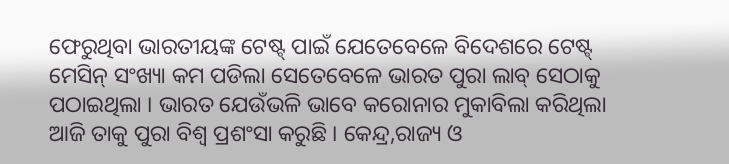ଫେରୁଥିବା ଭାରତୀୟଙ୍କ ଟେଷ୍ଟ୍ ପାଇଁ ଯେତେବେଳେ ବିଦେଶରେ ଟେଷ୍ଟ୍ ମେସିନ୍ ସଂଖ୍ୟା କମ ପଡିଲା ସେତେବେଳେ ଭାରତ ପୁରା ଲାବ୍ ସେଠାକୁ ପଠାଇଥିଲା । ଭାରତ ଯେଉଁଭଳି ଭାବେ କରୋନାର ମୁକାବିଲା କରିଥିଲା ଆଜି ତାକୁ ପୁରା ବିଶ୍ୱ ପ୍ରଶଂସା କରୁଛି । କେନ୍ଦ୍ର,ରାଜ୍ୟ ଓ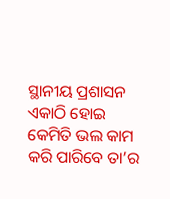ସ୍ଥାନୀୟ ପ୍ରଶାସନ ଏକାଠି ହୋଇ କେମିତି ଭଲ କାମ କରି ପାରିବେ ତା’ର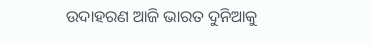ଉଦାହରଣ ଆଜି ଭାରତ ଦୁନିଆକୁ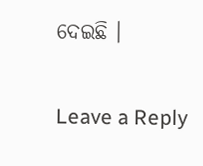ଦେଇଛି ।

Leave a Reply